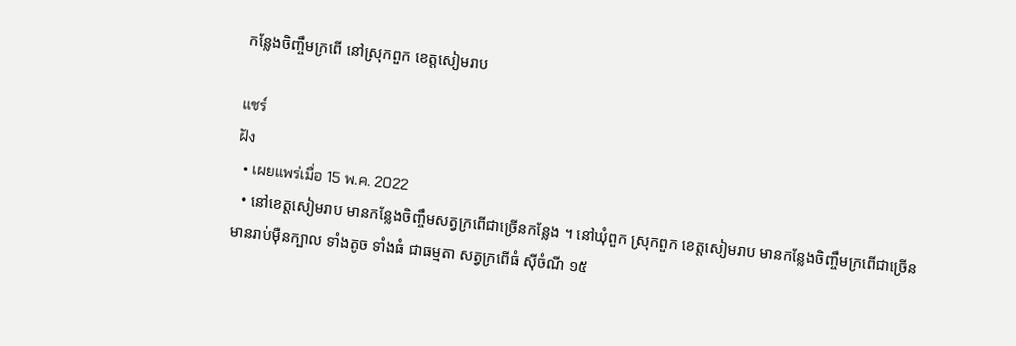កន្លែងចិញ្ចឹមក្រពើ នៅស្រុកពួក ខេត្តសៀមរាប

แชร์
ฝัง
  • เผยแพร่เมื่อ 15 พ.ค. 2022
  • នៅខេត្តសៀមរាប មានកន្លែងចិញ្ចឹមសត្វក្រពើជាច្រើនកន្លែង ។ នៅឃុំពួក ស្រុកពួក ខេត្តសៀមរាប មានកន្លែងចិញ្ចឹមក្រពើជាច្រើន មានរាប់ម៉ឺនក្បាល ទាំងតូច ទាំងធំ ជាធម្មតា សត្វក្រពើធំ ស៊ីចំណី ១៥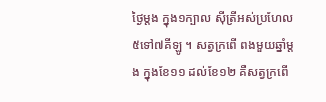ថ្ងៃម្តង ក្នុង១ក្បាល ស៊ីត្រីអស់ប្រហែល ៥ទៅ៧គីឡូ ។ សត្វក្រពើ ពងមួយឆ្នាំម្តង ក្នុងខែ១១ ដល់ខែ១២ គឺសត្វក្រពើ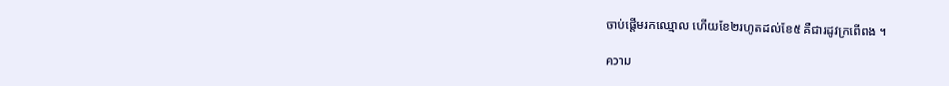ចាប់ផ្តើមរកឈ្មោល ហើយខែ២រហូតដល់ខែ៥ គឺជារដូវក្រពើពង ។

ความ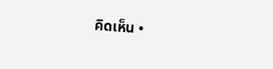คิดเห็น •